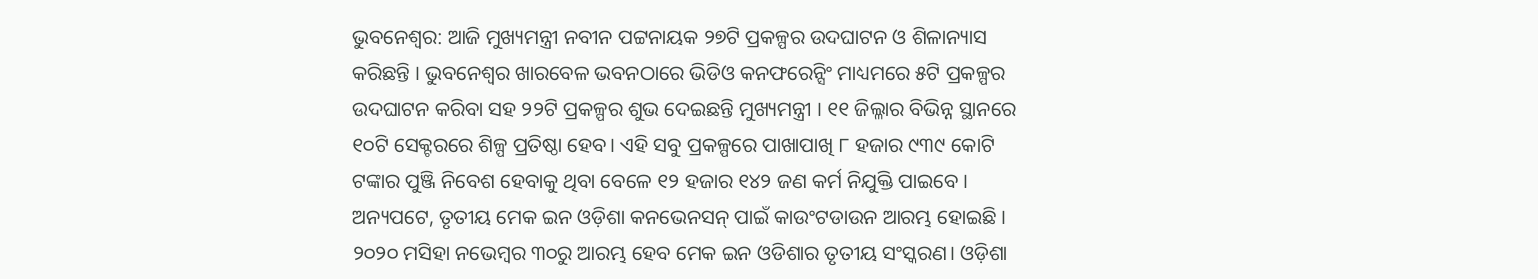ଭୁବନେଶ୍ବର: ଆଜି ମୁଖ୍ୟମନ୍ତ୍ରୀ ନବୀନ ପଟ୍ଟନାୟକ ୨୭ଟି ପ୍ରକଳ୍ପର ଉଦଘାଟନ ଓ ଶିଳାନ୍ୟାସ କରିଛନ୍ତି । ଭୁବନେଶ୍ବର ଖାରବେଳ ଭବନଠାରେ ଭିଡିଓ କନଫରେନ୍ସିଂ ମାଧ୍ୟମରେ ୫ଟି ପ୍ରକଳ୍ପର ଉଦଘାଟନ କରିବା ସହ ୨୨ଟି ପ୍ରକଳ୍ପର ଶୁଭ ଦେଇଛନ୍ତି ମୁଖ୍ୟମନ୍ତ୍ରୀ । ୧୧ ଜିଲ୍ଳାର ବିଭିନ୍ନ ସ୍ଥାନରେ ୧୦ଟି ସେକ୍ଟରରେ ଶିଳ୍ପ ପ୍ରତିଷ୍ଠା ହେବ। ଏହି ସବୁ ପ୍ରକଳ୍ପରେ ପାଖାପାଖି ୮ ହଜାର ୯୩୯ କୋଟି ଟଙ୍କାର ପୁଞ୍ଜି ନିବେଶ ହେବାକୁ ଥିବା ବେଳେ ୧୨ ହଜାର ୧୪୨ ଜଣ କର୍ମ ନିଯୁକ୍ତି ପାଇବେ ।
ଅନ୍ୟପଟେ, ତୃତୀୟ ମେକ ଇନ ଓଡ଼ିଶା କନଭେନସନ୍ ପାଇଁ କାଉଂଟଡାଉନ ଆରମ୍ଭ ହୋଇଛି । ୨୦୨୦ ମସିହା ନଭେମ୍ବର ୩୦ରୁ ଆରମ୍ଭ ହେବ ମେକ ଇନ ଓଡିଶାର ତୃତୀୟ ସଂସ୍କରଣ। ଓଡ଼ିଶା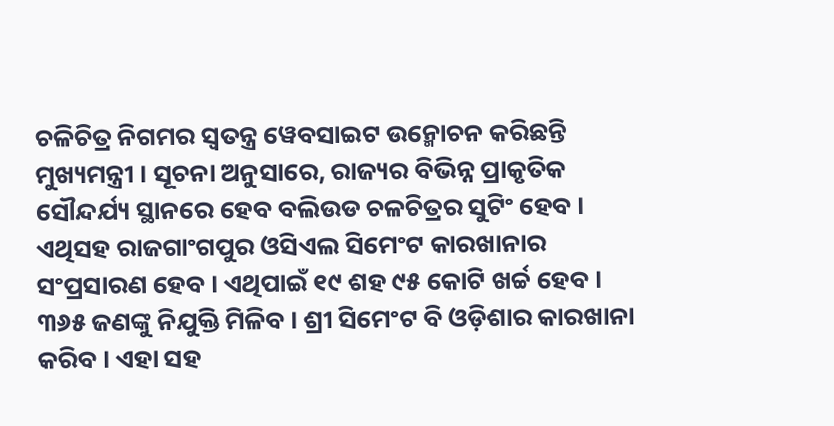ଚଳିଚିତ୍ର ନିଗମର ସ୍ୱତନ୍ତ୍ର ୱେବସାଇଟ ଉନ୍ମୋଚନ କରିଛନ୍ତି ମୁଖ୍ୟମନ୍ତ୍ରୀ । ସୂଚନା ଅନୁସାରେ, ରାଜ୍ୟର ବିଭିନ୍ନ ପ୍ରାକୃତିକ ସୌନ୍ଦର୍ଯ୍ୟ ସ୍ଥାନରେ ହେବ ବଲିଉଡ ଚଳଚିତ୍ରର ସୁଟିଂ ହେବ । ଏଥିସହ ରାଜଗାଂଗପୁର ଓସିଏଲ ସିମେଂଟ କାରଖାନାର ସଂପ୍ରସାରଣ ହେବ । ଏଥିପାଇଁ ୧୯ ଶହ ୯୫ କୋଟି ଖର୍ଚ୍ଚ ହେବ । ୩୬୫ ଜଣଙ୍କୁ ନିଯୁକ୍ତି ମିଳିବ । ଶ୍ରୀ ସିମେଂଟ ବି ଓଡ଼ିଶାର କାରଖାନା କରିବ । ଏହା ସହ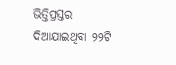ଭିତ୍ତିପ୍ରସ୍ତର ଦିଆଯାଇଥିବା ୨୨ଟି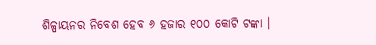ଶିଳ୍ପାୟନର ନିବେଶ ହେବ ୬ ହଜାର ୧୦୦ କୋଟି ଟଙ୍କା ।